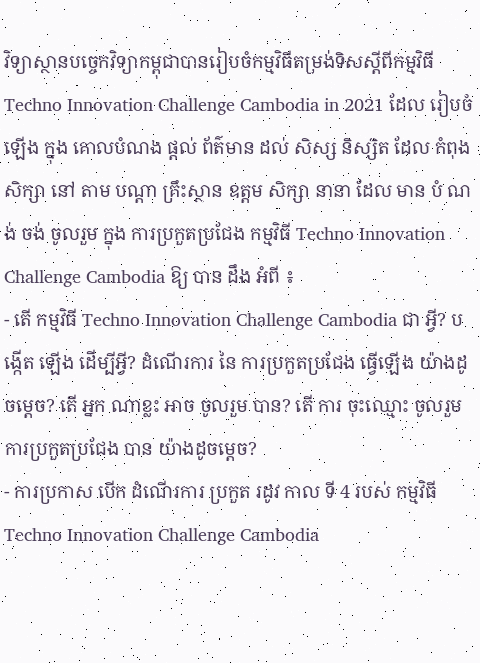វិទ្យាស្ថានបច្ចេកវិទ្យាកម្ពុជាបានរៀបចំកម្មវិធីតម្រង់ទិសស្ដីពីកម្មវិធី Techno Innovation Challenge Cambodia in 2021 ដែល រៀបចំឡើង ក្នុង គោលបំណង ផ្ដល់ ព័ត៌មាន ដល់ សិស្ស និស្សិត ដែល កំពុង សិក្សា នៅ តាម បណ្ដា គ្រឹះស្ថាន ឧត្តម សិក្សា នានា ដែល មាន បំ ណង់ ចង់ ចូលរួម ក្នុង ការប្រកួតប្រជែង កម្មវិធី Techno Innovation Challenge Cambodia ឱ្យ បាន ដឹង អំពី ៖
- តើ កម្មវិធី Techno Innovation Challenge Cambodia ជា អ្វី? បង្កើត ឡើង ដើម្បីអ្វី? ដំណើរការ នៃ ការប្រកួតប្រជែង ធ្វើឡើង យ៉ាងដូចម្ដេច? តើ អ្នក ណាខ្លះ អាច ចូលរួម បាន? តើ ការ ចុះឈ្មោះ ចូលរួម ការប្រកួតប្រជែង បាន យ៉ាងដូចម្ដេច?
- ការប្រកាស បើក ដំណើរការ ប្រកួត រដូវ កាល ទី 4 របស់ កម្មវិធី Techno Innovation Challenge Cambodia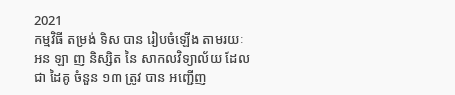2021
កម្មវិធី តម្រង់ ទិស បាន រៀបចំឡើង តាមរយៈ អន ឡា ញ និស្សិត នៃ សាកលវិទ្យាល័យ ដែល ជា ដៃគូ ចំនួន ១៣ ត្រូវ បាន អញ្ជើញ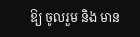ឱ្យ ចូលរួម និង មាន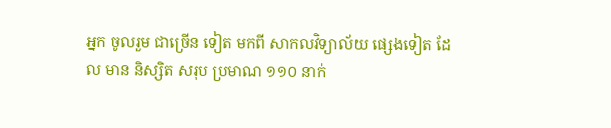អ្នក ចូលរួម ជាច្រើន ទៀត មកពី សាកលវិទ្យាល័យ ផ្សេងទៀត ដែល មាន និស្សិត សរុប ប្រមាណ ១១០ នាក់